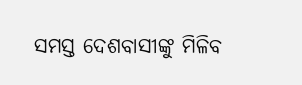ସମସ୍ତ ଦେଶବାସୀଙ୍କୁ ମିଳିବ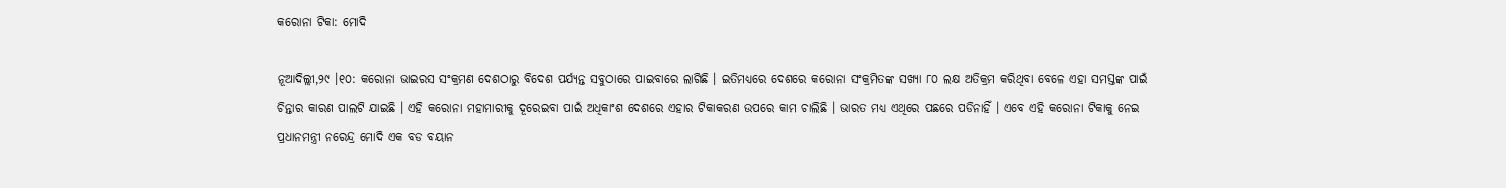କରୋନା ଟିକା: ମୋଦି

ନୂଆଦିଲ୍ଲୀ,୨୯ ।୧୦: କରୋନା ଭାଇରସ ସଂକ୍ରମଣ ଦେଶଠାରୁ ବିଦେଶ ପର୍ଯ୍ୟନ୍ତ ସବୁଠାରେ ପାଇବାରେ ଲାଗିଛି । ଇତିମଧ୍ୟରେ ଦେଶରେ କରୋନା ସଂକ୍ରମିତଙ୍କ ସଖ୍ୟା ୮୦ ଲକ୍ଷ ଅତିକ୍ରମ କରିଥିବା ବେଳେ ଏହା ସମସ୍ତଙ୍କ ପାଇଁ ଚିନ୍ତାର କାରଣ ପାଲଟି ଯାଇଛି । ଏହି କରୋନା ମହାମାରୀକୁ ଦୂରେଇବା ପାଇଁ ଅଧିକାଂଶ ଦେଶରେ ଏହାର ଟିକାକରଣ ଉପରେ କାମ ଚାଲିଛି । ଭାରତ ମଧ୍ୟ ଏଥିରେ ପଛରେ ପଡିନାହିଁ । ଏବେ ଏହି କରୋନା ଟିକାକୁ ନେଇ ପ୍ରଧାନମନ୍ତ୍ରୀ ନରେନ୍ଦ୍ର ମୋଦି ଏକ ବଡ ବୟାନ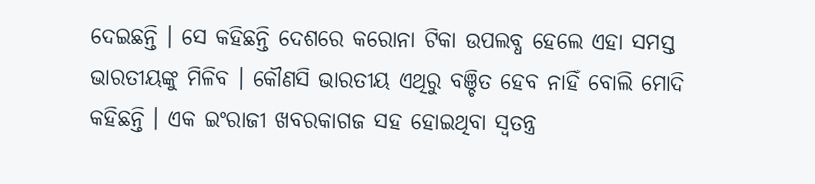ଦେଇଛନ୍ତି । ସେ କହିଛନ୍ତି ଦେଶରେ କରୋନା ଟିକା ଉପଲବ୍ଧ ହେଲେ ଏହା ସମସ୍ତ ଭାରତୀୟଙ୍କୁ ମିଳିବ । କୌଣସି ଭାରତୀୟ ଏଥିରୁ ବଞ୍ଚିତ ହେବ ନାହିଁ ବୋଲି ମୋଦି କହିଛନ୍ତି । ଏକ ଇଂରାଜୀ ଖବରକାଗଜ ସହ ହୋଇଥିବା ସ୍ୱତନ୍ତ୍ର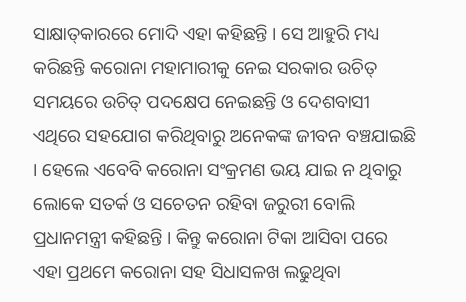ସାକ୍ଷାତ୍‌କାରରେ ମୋଦି ଏହା କହିଛନ୍ତି । ସେ ଆହୁରି ମଧ୍ୟ କରିଛନ୍ତି କରୋନା ମହାମାରୀକୁ ନେଇ ସରକାର ଉଚିତ୍ ସମୟରେ ଉଚିତ୍ ପଦକ୍ଷେପ ନେଇଛନ୍ତି ଓ ଦେଶବାସୀ ଏଥିରେ ସହଯୋଗ କରିଥିବାରୁ ଅନେକଙ୍କ ଜୀବନ ବଞ୍ଚଯାଇଛି । ହେଲେ ଏବେବି କରୋନା ସଂକ୍ରମଣ ଭୟ ଯାଇ ନ ଥିବାରୁ ଲୋକେ ସତର୍କ ଓ ସଚେତନ ରହିବା ଜରୁରୀ ବୋଲି ପ୍ରଧାନମନ୍ତ୍ରୀ କହିଛନ୍ତି । କିନ୍ତୁ କରୋନା ଟିକା ଆସିବା ପରେ ଏହା ପ୍ରଥମେ କରୋନା ସହ ସିଧାସଳଖ ଲଢୁଥିବା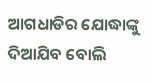ଆଗଧାଡିର ଯୋଦ୍ଧାଙ୍କୁ ଦିଆଯିବ ବୋଲି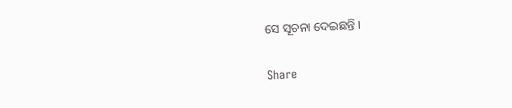ସେ ସୂଚନା ଦେଇଛନ୍ତି ।

Share